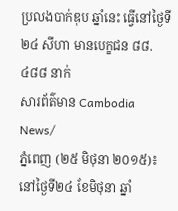ប្រលងបាក់ឌុប ឆ្នាំនេះ ធ្វើនៅថ្ងៃទី២៤ សីហា មានបេក្ខជន ៨៨.៤៨៨ នាក់
សារព័ត៌មាន Cambodia News/
ភ្នំពេញ (២៥ មិថុនា ២០១៥)៖ នៅថ្ងៃទី២៤ ខែមិថុនា ឆ្នាំ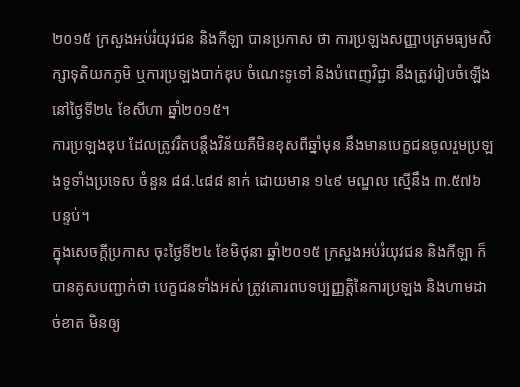២០១៥ ក្រសួងអប់រំយុវជន និងកីឡា បានប្រកាស ថា ការប្រឡងសញ្ញាបត្រមធ្យមសិក្សាទុតិយកភូមិ ឬការប្រឡងបាក់ឌុប ចំណេះទូទៅ និងបំពេញវិជ្ជា នឹងត្រូវរៀបចំឡើង នៅថ្ងៃទី២៤ ខែសីហា ឆ្នាំ២០១៥។
ការប្រឡងឌុប ដែលត្រូវរឹតបន្តឹងវិន័យគឺមិនខុសពីឆ្នាំមុន នឹងមានបេក្ខជនចូលរួមប្រឡងទូទាំងប្រទេស ចំនួន ៨៨.៤៨៨ នាក់ ដោយមាន ១៤៩ មណ្ឌល ស្មើនឹង ៣.៥៧៦ បន្ទប់។
ក្នុងសេចក្តីប្រកាស ចុះថ្ងៃទី២៤ ខែមិថុនា ឆ្នាំ២០១៥ ក្រសួងអប់រំយុវជន និងកីឡា ក៏បានគូសបញ្ជាក់ថា បេក្ខជនទាំងអស់ ត្រូវគោរពបទប្បញ្ញត្តិនៃការប្រឡង និងហាមដាច់ខាត មិនឲ្យ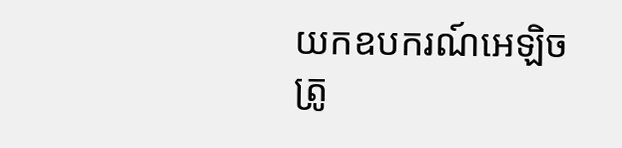យកឧបករណ៍អេឡិចត្រូ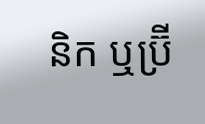និក ឬប្រ៊ី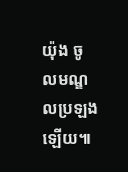យ៉ុង ចូលមណ្ឌលប្រឡងឡើយ៕